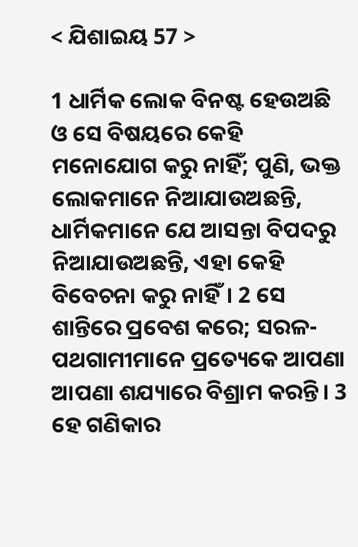< ଯିଶାଇୟ 57 >

1 ଧାର୍ମିକ ଲୋକ ବିନଷ୍ଟ ହେଉଅଛି ଓ ସେ ବିଷୟରେ କେହି ମନୋଯୋଗ କରୁ ନାହିଁ; ପୁଣି, ଭକ୍ତ ଲୋକମାନେ ନିଆଯାଉଅଛନ୍ତି, ଧାର୍ମିକମାନେ ଯେ ଆସନ୍ତା ବିପଦରୁ ନିଆଯାଉଅଛନ୍ତି, ଏହା କେହି ବିବେଚନା କରୁ ନାହିଁ। 2 ସେ ଶାନ୍ତିରେ ପ୍ରବେଶ କରେ; ସରଳ-ପଥଗାମୀମାନେ ପ୍ରତ୍ୟେକେ ଆପଣା ଆପଣା ଶଯ୍ୟାରେ ବିଶ୍ରାମ କରନ୍ତି। 3 ହେ ଗଣିକାର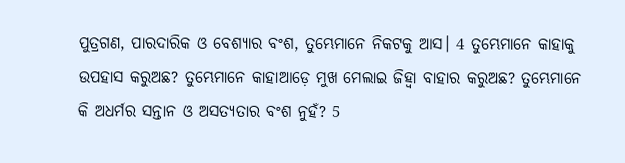ପୁତ୍ରଗଣ, ପାରଦାରିକ ଓ ବେଶ୍ୟାର ବଂଶ, ତୁମ୍ଭେମାନେ ନିକଟକୁ ଆସ। 4 ତୁମ୍ଭେମାନେ କାହାକୁ ଉପହାସ କରୁଅଛ? ତୁମ୍ଭେମାନେ କାହାଆଡ଼େ ମୁଖ ମେଲାଇ ଜିହ୍ୱା ବାହାର କରୁଅଛ? ତୁମ୍ଭେମାନେ କି ଅଧର୍ମର ସନ୍ତାନ ଓ ଅସତ୍ୟତାର ବଂଶ ନୁହଁ? 5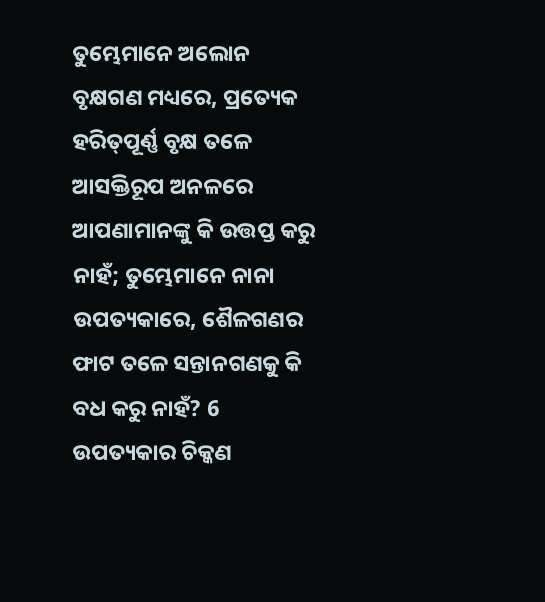ତୁମ୍ଭେମାନେ ଅଲୋନ ବୃକ୍ଷଗଣ ମଧ୍ୟରେ, ପ୍ରତ୍ୟେକ ହରିତ୍‍ପୂର୍ଣ୍ଣ ବୃକ୍ଷ ତଳେ ଆସକ୍ତିରୂପ ଅନଳରେ ଆପଣାମାନଙ୍କୁ କି ଉତ୍ତପ୍ତ କରୁ ନାହଁ; ତୁମ୍ଭେମାନେ ନାନା ଉପତ୍ୟକାରେ, ଶୈଳଗଣର ଫାଟ ତଳେ ସନ୍ତାନଗଣକୁ କି ବଧ କରୁ ନାହଁ? 6 ଉପତ୍ୟକାର ଚିକ୍କଣ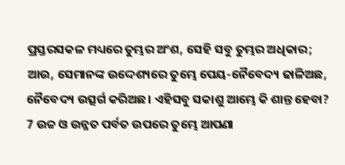ପ୍ରସ୍ତରସକଳ ମଧ୍ୟରେ ତୁମ୍ଭର ଅଂଶ, ସେହି ସବୁ ତୁମ୍ଭର ଅଧିକାର; ଆଉ, ସେମାନଙ୍କ ଉଦ୍ଦେଶ୍ୟରେ ତୁମ୍ଭେ ପେୟ-ନୈବେଦ୍ୟ ଢାଳିଅଛ, ନୈବେଦ୍ୟ ଉତ୍ସର୍ଗ କରିଅଛ। ଏହିସବୁ ସକାଶୁ ଆମ୍ଭେ କି ଶାନ୍ତ ହେବା? 7 ଉଚ୍ଚ ଓ ଉନ୍ନତ ପର୍ବତ ଉପରେ ତୁମ୍ଭେ ଆପଣା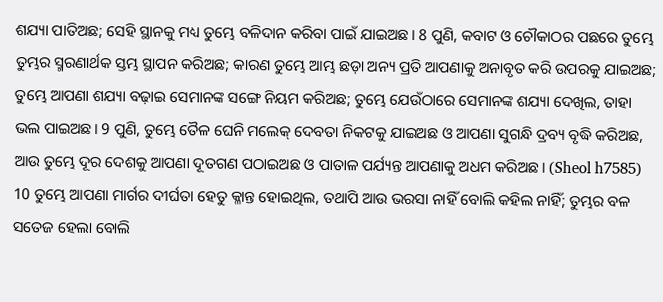ଶଯ୍ୟା ପାତିଅଛ; ସେହି ସ୍ଥାନକୁ ମଧ୍ୟ ତୁମ୍ଭେ ବଳିଦାନ କରିବା ପାଇଁ ଯାଇଅଛ। 8 ପୁଣି, କବାଟ ଓ ଚୌକାଠର ପଛରେ ତୁମ୍ଭେ ତୁମ୍ଭର ସ୍ମରଣାର୍ଥକ ସ୍ତମ୍ଭ ସ୍ଥାପନ କରିଅଛ; କାରଣ ତୁମ୍ଭେ ଆମ୍ଭ ଛଡ଼ା ଅନ୍ୟ ପ୍ରତି ଆପଣାକୁ ଅନାବୃତ କରି ଉପରକୁ ଯାଇଅଛ; ତୁମ୍ଭେ ଆପଣା ଶଯ୍ୟା ବଢ଼ାଇ ସେମାନଙ୍କ ସଙ୍ଗେ ନିୟମ କରିଅଛ; ତୁମ୍ଭେ ଯେଉଁଠାରେ ସେମାନଙ୍କ ଶଯ୍ୟା ଦେଖିଲ, ତାହା ଭଲ ପାଇଅଛ। 9 ପୁଣି, ତୁମ୍ଭେ ତୈଳ ଘେନି ମଲେକ୍ ଦେବତା ନିକଟକୁ ଯାଇଅଛ ଓ ଆପଣା ସୁଗନ୍ଧି ଦ୍ରବ୍ୟ ବୃଦ୍ଧି କରିଅଛ, ଆଉ ତୁମ୍ଭେ ଦୂର ଦେଶକୁ ଆପଣା ଦୂତଗଣ ପଠାଇଅଛ ଓ ପାତାଳ ପର୍ଯ୍ୟନ୍ତ ଆପଣାକୁ ଅଧମ କରିଅଛ। (Sheol h7585) 10 ତୁମ୍ଭେ ଆପଣା ମାର୍ଗର ଦୀର୍ଘତା ହେତୁ କ୍ଳାନ୍ତ ହୋଇଥିଲ, ତଥାପି ଆଉ ଭରସା ନାହିଁ ବୋଲି କହିଲ ନାହିଁ; ତୁମ୍ଭର ବଳ ସତେଜ ହେଲା ବୋଲି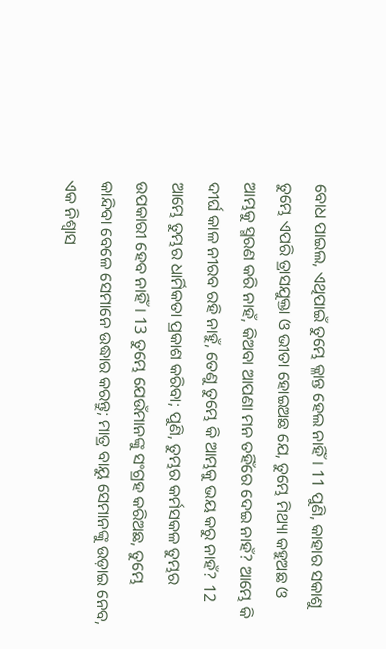ବୋଧ ପାଇଲ, ଏଥିପାଇଁ ତୁମ୍ଭେ କ୍ଳାନ୍ତ ହେଲ ନାହିଁ। 11 ପୁଣି, କାହାର ସକାଶୁ ତୁମ୍ଭେ ଏପରି ତ୍ରାସଯୁକ୍ତା ଓ ଭୀତା ହୋଇଅଛ ଯେ, ତୁମ୍ଭେ ମିଥ୍ୟା କହୁଅଛ ଓ ଆମ୍ଭକୁ ସ୍ମରଣ କରି ନାହଁ, କିଅବା ଆପଣା ମନ ତହିଁରେ ଦେଇ ନାହଁ? ଆମ୍ଭେ କି ଦୀର୍ଘ କାଳ ନୀରବ ରହି ନାହୁଁ, ତେଣୁ ତୁମ୍ଭେ କି ଆମ୍ଭକୁ ଭୟ କରୁ ନାହଁ? 12 ଆମ୍ଭେ ତୁମ୍ଭର ଧାର୍ମିକତା ପ୍ରକାଶ କରିବା; ପୁଣି, ତୁମ୍ଭର କର୍ମସକଳ ତୁମ୍ଭର ଉପକାରୀ ହେବ ନାହିଁ। 13 ତୁମ୍ଭେ ଯେଉଁମାନଙ୍କୁ ସଂଗ୍ରହ କରିଅଛ, ତୁମ୍ଭେ କାନ୍ଦିବା ବେଳେ ସେମାନେ ଉଦ୍ଧାର କରନ୍ତୁ; ମାତ୍ର ବାୟୁ ସେମାନଙ୍କୁ ଉଡ଼ାଇ ନେବ, ଏକ ନିଶ୍ୱାସ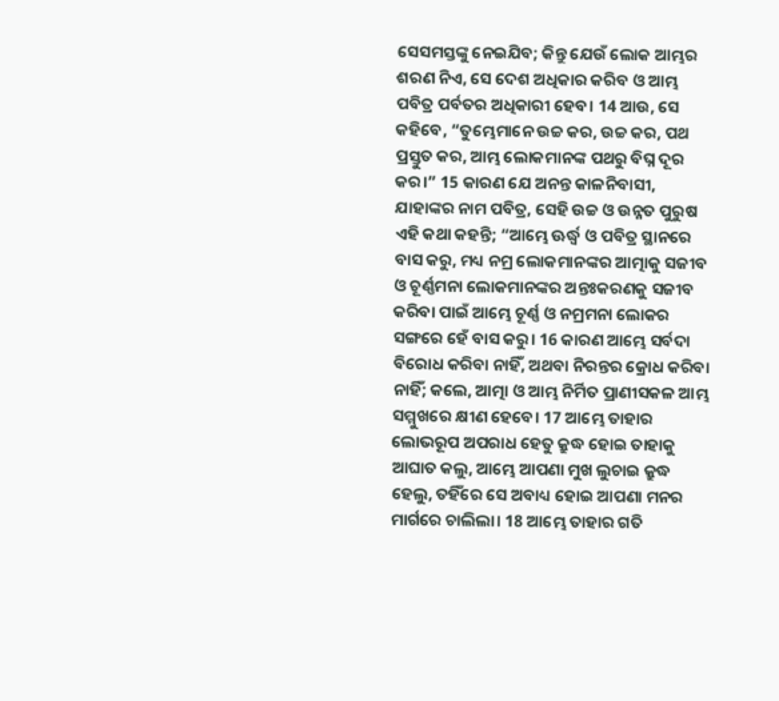ସେସମସ୍ତଙ୍କୁ ନେଇଯିବ; କିନ୍ତୁ ଯେଉଁ ଲୋକ ଆମ୍ଭର ଶରଣ ନିଏ, ସେ ଦେଶ ଅଧିକାର କରିବ ଓ ଆମ୍ଭ ପବିତ୍ର ପର୍ବତର ଅଧିକାରୀ ହେବ। 14 ଆଉ, ସେ କହିବେ, “ତୁମ୍ଭେମାନେ ଉଚ୍ଚ କର, ଉଚ୍ଚ କର, ପଥ ପ୍ରସ୍ତୁତ କର, ଆମ୍ଭ ଲୋକମାନଙ୍କ ପଥରୁ ବିଘ୍ନ ଦୂର କର।” 15 କାରଣ ଯେ ଅନନ୍ତ କାଳନିବାସୀ, ଯାହାଙ୍କର ନାମ ପବିତ୍ର, ସେହି ଉଚ୍ଚ ଓ ଉନ୍ନତ ପୁରୁଷ ଏହି କଥା କହନ୍ତି; “ଆମ୍ଭେ ଊର୍ଦ୍ଧ୍ୱ ଓ ପବିତ୍ର ସ୍ଥାନରେ ବାସ କରୁ, ମଧ୍ୟ ନମ୍ର ଲୋକମାନଙ୍କର ଆତ୍ମାକୁ ସଜୀବ ଓ ଚୂର୍ଣ୍ଣମନା ଲୋକମାନଙ୍କର ଅନ୍ତଃକରଣକୁ ସଜୀବ କରିବା ପାଇଁ ଆମ୍ଭେ ଚୂର୍ଣ୍ଣ ଓ ନମ୍ରମନା ଲୋକର ସଙ୍ଗରେ ହେଁ ବାସ କରୁ। 16 କାରଣ ଆମ୍ଭେ ସର୍ବଦା ବିରୋଧ କରିବା ନାହିଁ, ଅଥବା ନିରନ୍ତର କ୍ରୋଧ କରିବା ନାହିଁ; କଲେ, ଆତ୍ମା ଓ ଆମ୍ଭ ନିର୍ମିତ ପ୍ରାଣୀସକଳ ଆମ୍ଭ ସମ୍ମୁଖରେ କ୍ଷୀଣ ହେବେ। 17 ଆମ୍ଭେ ତାହାର ଲୋଭରୂପ ଅପରାଧ ହେତୁ କ୍ରୁଦ୍ଧ ହୋଇ ତାହାକୁ ଆଘାତ କଲୁ, ଆମ୍ଭେ ଆପଣା ମୁଖ ଲୁଚାଇ କ୍ରୁଦ୍ଧ ହେଲୁ, ତହିଁରେ ସେ ଅବାଧ୍ୟ ହୋଇ ଆପଣା ମନର ମାର୍ଗରେ ଚାଲିଲା। 18 ଆମ୍ଭେ ତାହାର ଗତି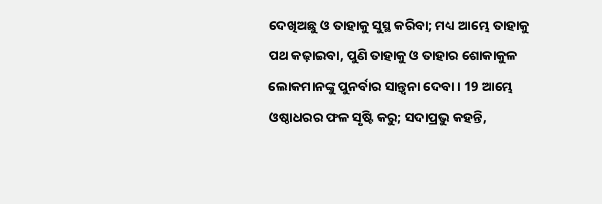ଦେଖିଅଛୁ ଓ ତାହାକୁ ସୁସ୍ଥ କରିବା; ମଧ୍ୟ ଆମ୍ଭେ ତାହାକୁ ପଥ କଢ଼ାଇବା, ପୁଣି ତାହାକୁ ଓ ତାହାର ଶୋକାକୁଳ ଲୋକମାନଙ୍କୁ ପୁନର୍ବାର ସାନ୍ତ୍ୱନା ଦେବା। 19 ଆମ୍ଭେ ଓଷ୍ଠାଧରର ଫଳ ସୃଷ୍ଟି କରୁ; ସଦାପ୍ରଭୁ କହନ୍ତି,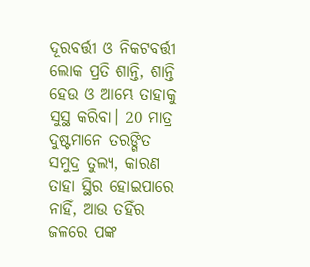ଦୂରବର୍ତ୍ତୀ ଓ ନିକଟବର୍ତ୍ତୀ ଲୋକ ପ୍ରତି ଶାନ୍ତି, ଶାନ୍ତି ହେଉ ଓ ଆମ୍ଭେ ତାହାକୁ ସୁସ୍ଥ କରିବା। 20 ମାତ୍ର ଦୁଷ୍ଟମାନେ ତରଙ୍ଗିତ ସମୁଦ୍ର ତୁଲ୍ୟ, କାରଣ ତାହା ସ୍ଥିର ହୋଇପାରେ ନାହିଁ, ଆଉ ତହିଁର ଜଳରେ ପଙ୍କ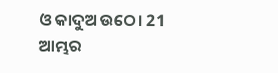ଓ କାଦୁଅ ଉଠେ। 21 ଆମ୍ଭର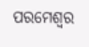ପରମେଶ୍ୱର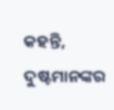କହନ୍ତି, ଦୁଷ୍ଟମାନଙ୍କର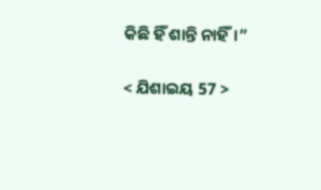କିଛି ହିଁ ଶାନ୍ତି ନାହିଁ।”

< ଯିଶାଇୟ 57 >